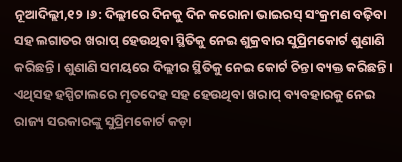ନୂଆଦିଲ୍ଲୀ,୧୨।୬: ଦିଲ୍ଲୀରେ ଦିନକୁ ଦିନ କରୋନା ଭାଇରସ୍ ସଂକ୍ରମଣ ବଢ଼ିବା ସହ ଲଗାତର ଖରାପ୍ ହେଉଥିବା ସ୍ଥିତିକୁ ନେଇ ଶୁକ୍ରବାର ସୁପ୍ରିମକୋର୍ଟ ଶୁଣାଣି କରିଛନ୍ତି। ଶୁଣାଣି ସମୟରେ ଦିଲ୍ଲୀର ସ୍ଥିତିକୁ ନେଇ କୋର୍ଟ ଚିନ୍ତା ବ୍ୟକ୍ତ କରିଛନ୍ତି। ଏଥିସହ ହସ୍ପିଟାଲରେ ମୃତଦେହ ସହ ହେଉଥିବା ଖରାପ୍ ବ୍ୟବହାରକୁ ନେଇ ରାଜ୍ୟ ସରକାରଙ୍କୁ ସୁପ୍ରିମକୋର୍ଟ କଡ଼ା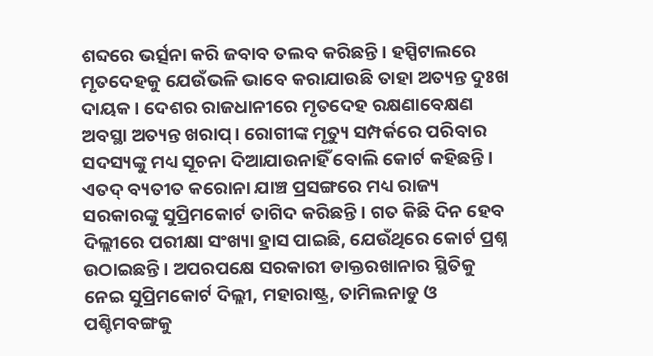ଶବ୍ଦରେ ଭର୍ତ୍ସନା କରି ଜବାବ ତଲବ କରିଛନ୍ତି। ହସ୍ପିଟାଲରେ ମୃତଦେହକୁ ଯେଉଁଭଳି ଭାବେ କରାଯାଉଛି ତାହା ଅତ୍ୟନ୍ତ ଦୁଃଖ ଦାୟକ। ଦେଶର ରାଜଧାନୀରେ ମୃତଦେହ ରକ୍ଷଣାବେକ୍ଷଣ ଅବସ୍ଥା ଅତ୍ୟନ୍ତ ଖରାପ୍। ରୋଗୀଙ୍କ ମୃତ୍ୟୁ ସମ୍ପର୍କରେ ପରିବାର ସଦସ୍ୟଙ୍କୁ ମଧ୍ୟ ସୂଚନା ଦିଆଯାଉନାହିଁ ବୋଲି କୋର୍ଟ କହିଛନ୍ତି। ଏତଦ୍ ବ୍ୟତୀତ କରୋନା ଯାଞ୍ଚ ପ୍ରସଙ୍ଗରେ ମଧ୍ୟ ରାଜ୍ୟ ସରକାରଙ୍କୁ ସୁପ୍ରିମକୋର୍ଟ ତାଗିଦ କରିଛନ୍ତି। ଗତ କିଛି ଦିନ ହେବ ଦିଲ୍ଲୀରେ ପରୀକ୍ଷା ସଂଖ୍ୟା ହ୍ରାସ ପାଇଛି, ଯେଉଁଥିରେ କୋର୍ଟ ପ୍ରଶ୍ନ ଉଠାଇଛନ୍ତି। ଅପରପକ୍ଷେ ସରକାରୀ ଡାକ୍ତରଖାନାର ସ୍ଥିତିକୁ ନେଇ ସୁପ୍ରିମକୋର୍ଟ ଦିଲ୍ଲୀ, ମହାରାଷ୍ଟ୍ର, ତାମିଲନାଡୁ ଓ ପଶ୍ଚିମବଙ୍ଗକୁ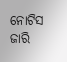ନୋଟିସ ଜାରି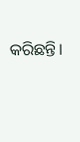କରିଛନ୍ତି।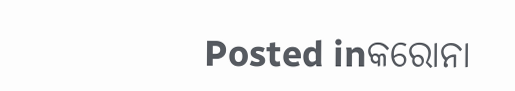Posted inକରୋନା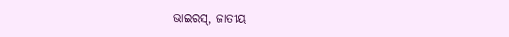ଭାଇରସ୍, ଜାତୀୟ